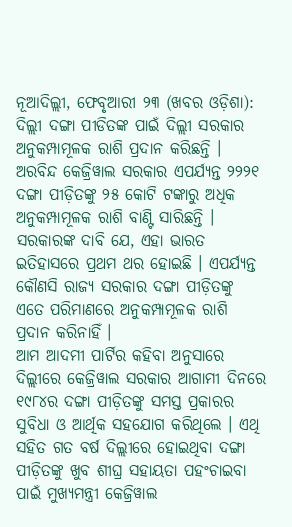ନୂଆଦିଲ୍ଲୀ, ଫେବୃଆରୀ ୨୩ (ଖବର ଓଡ଼ିଶା): ଦିଲ୍ଲୀ ଦଙ୍ଗା ପୀଡିତଙ୍କ ପାଇଁ ଦିଲ୍ଲୀ ସରକାର ଅନୁକମ୍ପାମୂଳକ ରାଶି ପ୍ରଦାନ କରିଛନ୍ତି । ଅରବିନ୍ଦ କେଜ୍ରିୱାଲ ସରକାର ଏପର୍ଯ୍ୟନ୍ତ ୨୨୨୧ ଦଙ୍ଗା ପୀଡ଼ିତଙ୍କୁ ୨୫ କୋଟି ଟଙ୍କାରୁ ଅଧିକ ଅନୁକମ୍ପାମୂଳକ ରାଶି ବାଣ୍ଟି ସାରିଛନ୍ତି । ସରକାରଙ୍କ ଦାବି ଯେ, ଏହା ଭାରତ ଇତିହାସରେ ପ୍ରଥମ ଥର ହୋଇଛି । ଏପର୍ଯ୍ୟନ୍ତ କୌଣସି ରାଜ୍ୟ ସରକାର ଦଙ୍ଗା ପୀଡ଼ିତଙ୍କୁ ଏତେ ପରିମାଣରେ ଅନୁକମ୍ପାମୂଳକ ରାଶି ପ୍ରଦାନ କରିନାହିଁ ।
ଆମ ଆଦମୀ ପାର୍ଟିର କହିବା ଅନୁସାରେ ଦିଲ୍ଲୀରେ କେଜ୍ରିୱାଲ ସରକାର ଆଗାମୀ ଦିନରେ ୧୯୮୪ର ଦଙ୍ଗା ପୀଡ଼ିତଙ୍କୁ ସମସ୍ତ ପ୍ରକାରର ସୁବିଧା ଓ ଆର୍ଥିକ ସହଯୋଗ କରିଥିଲେ । ଏଥି ସହିତ ଗତ ବର୍ଷ ଦିଲ୍ଲୀରେ ହୋଇଥିବା ଦଙ୍ଗା ପୀଡ଼ିତଙ୍କୁ ଖୁବ ଶୀଘ୍ର ସହାୟତା ପହଂଚାଇବା ପାଇଁ ମୁଖ୍ୟମନ୍ତ୍ରୀ କେଜ୍ରିୱାଲ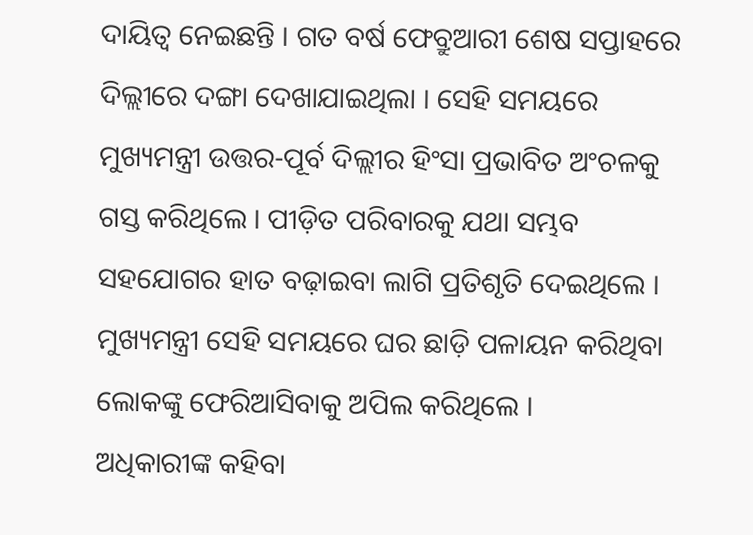ଦାୟିତ୍ୱ ନେଇଛନ୍ତି । ଗତ ବର୍ଷ ଫେବ୍ରୁଆରୀ ଶେଷ ସପ୍ତାହରେ ଦିଲ୍ଲୀରେ ଦଙ୍ଗା ଦେଖାଯାଇଥିଲା । ସେହି ସମୟରେ ମୁଖ୍ୟମନ୍ତ୍ରୀ ଉତ୍ତର-ପୂର୍ବ ଦିଲ୍ଲୀର ହିଂସା ପ୍ରଭାବିତ ଅଂଚଳକୁ ଗସ୍ତ କରିଥିଲେ । ପୀଡ଼ିତ ପରିବାରକୁ ଯଥା ସମ୍ଭବ ସହଯୋଗର ହାତ ବଢ଼ାଇବା ଲାଗି ପ୍ରତିଶୃତି ଦେଇଥିଲେ । ମୁଖ୍ୟମନ୍ତ୍ରୀ ସେହି ସମୟରେ ଘର ଛାଡ଼ି ପଳାୟନ କରିଥିବା ଲୋକଙ୍କୁ ଫେରିଆସିବାକୁ ଅପିଲ କରିଥିଲେ ।
ଅଧିକାରୀଙ୍କ କହିବା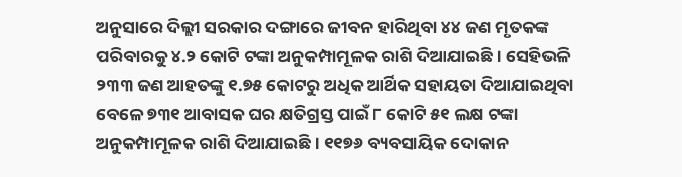ଅନୁସାରେ ଦିଲ୍ଲୀ ସରକାର ଦଙ୍ଗାରେ ଜୀବନ ହାରିଥିବା ୪୪ ଜଣ ମୃତକଙ୍କ ପରିବାରକୁ ୪.୨ କୋଟି ଟଙ୍କା ଅନୁକମ୍ପାମୂଳକ ରାଶି ଦିଆଯାଇଛି । ସେହିଭଳି ୨୩୩ ଜଣ ଆହତଙ୍କୁ ୧.୭୫ କୋଟରୁ ଅଧିକ ଆର୍ଥିକ ସହାୟତା ଦିଆଯାଇଥିବା ବେଳେ ୭୩୧ ଆବାସକ ଘର କ୍ଷତିଗ୍ରସ୍ତ ପାଇଁ ୮ କୋଟି ୫୧ ଲକ୍ଷ ଟଙ୍କା ଅନୁକମ୍ପାମୂଳକ ରାଶି ଦିଆଯାଇଛି । ୧୧୭୬ ବ୍ୟବସାୟିକ ଦୋକାନ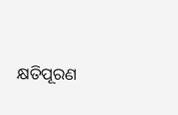କ୍ଷତିପୂରଣ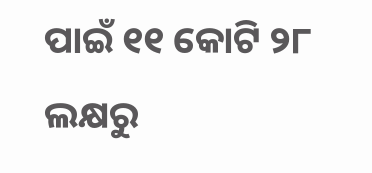ପାଇଁ ୧୧ କୋଟି ୨୮ ଲକ୍ଷରୁ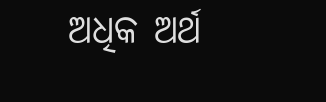ଅଧିକ ଅର୍ଥ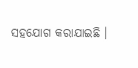ସହଯୋଗ କରାଯାଇଛି ।